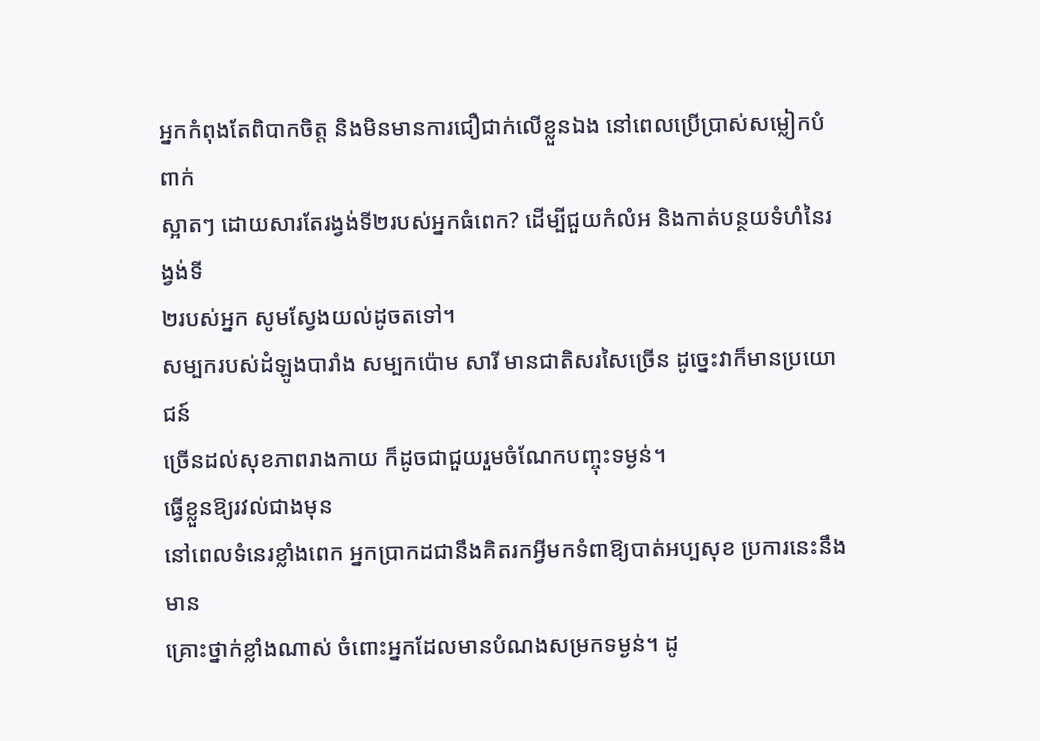អ្នកកំពុងតែពិបាកចិត្ត និងមិនមានការជឿជាក់លើខ្លួនឯង នៅពេលប្រើប្រាស់សម្លៀកបំពាក់
ស្អាតៗ ដោយសារតែរង្វង់ទី២របស់អ្នកធំពេក? ដើម្បីជួយកំលំអ និងកាត់បន្ថយទំហំនៃរង្វង់ទី
២របស់អ្នក សូមស្វែងយល់ដូចតទៅ។
សម្បករបស់ដំឡូងបារាំង សម្បកប៉ោម សារី មានជាតិសរសៃច្រើន ដូច្នេះវាក៏មានប្រយោជន៍
ច្រើនដល់សុខភាពរាងកាយ ក៏ដូចជាជួយរួមចំណែកបញ្ចុះទម្ងន់។
ធ្វើខ្លួនឱ្យរវល់ជាងមុន
នៅពេលទំនេរខ្លាំងពេក អ្នកប្រាកដជានឹងគិតរកអ្វីមកទំពាឱ្យបាត់អប្បសុខ ប្រការនេះនឹងមាន
គ្រោះថ្នាក់ខ្លាំងណាស់ ចំពោះអ្នកដែលមានបំណងសម្រកទម្ងន់។ ដូ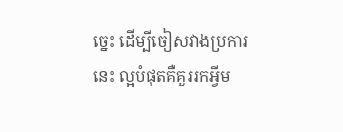ច្នេះ ដើម្បីចៀសវាងប្រការ
នេះ ល្អបំផុតគឺគួររកអ្វីម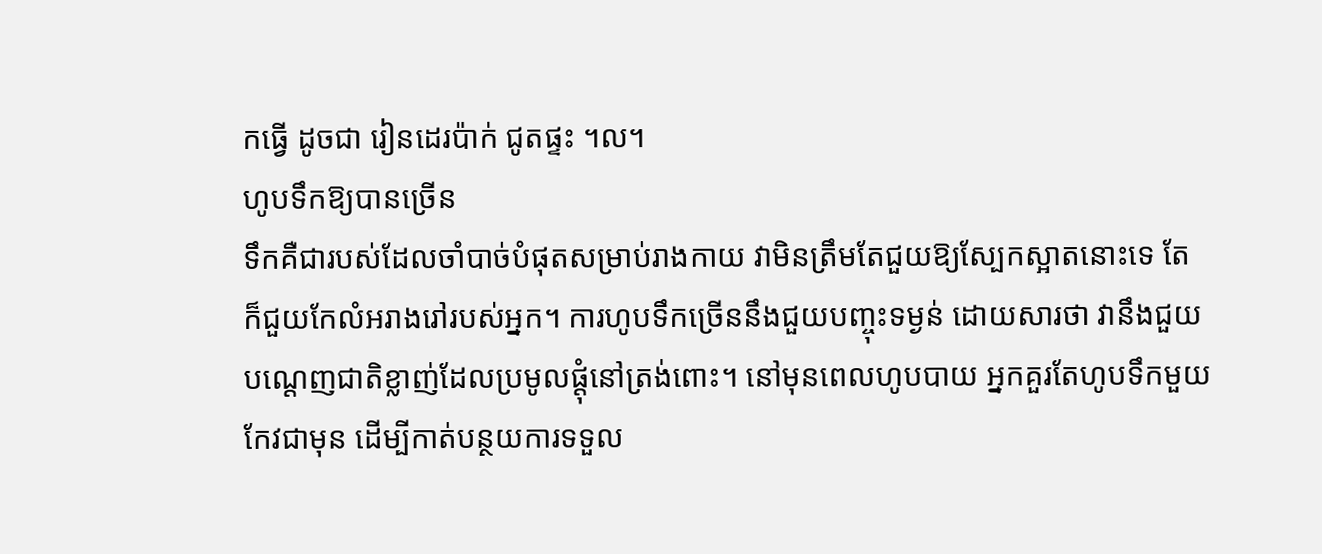កធ្វើ ដូចជា រៀនដេរប៉ាក់ ជូតផ្ទះ ។ល។
ហូបទឹកឱ្យបានច្រើន
ទឹកគឺជារបស់ដែលចាំបាច់បំផុតសម្រាប់រាងកាយ វាមិនត្រឹមតែជួយឱ្យស្បែកស្អាតនោះទេ តែ
ក៏ជួយកែលំអរាងរៅរបស់អ្នក។ ការហូបទឹកច្រើននឹងជួយបញ្ចុះទម្ងន់ ដោយសារថា វានឹងជួយ
បណ្ដេញជាតិខ្លាញ់ដែលប្រមូលផ្ដុំនៅត្រង់ពោះ។ នៅមុនពេលហូបបាយ អ្នកគួរតែហូបទឹកមួយ
កែវជាមុន ដើម្បីកាត់បន្ថយការទទួល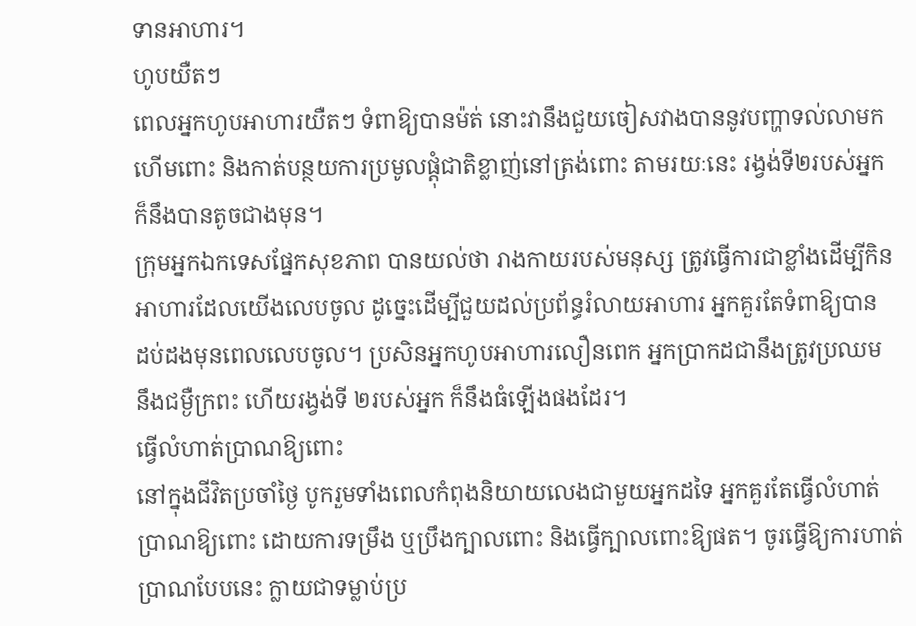ទានអាហារ។
ហូបយឺតៗ
ពេលអ្នកហូបអាហារយឺតៗ ទំពាឱ្យបានម៉ត់ នោះវានឹងជួយចៀសវាងបាននូវបញ្ហាទល់លាមក
ហើមពោះ និងកាត់បន្ថយការប្រមូលផ្ដុំជាតិខ្លាញ់នៅត្រង់ពោះ តាមរយៈនេះ រង្វង់ទី២របស់អ្នក
ក៏នឹងបានតូចជាងមុន។
ក្រុមអ្នកឯកទេសផ្នែកសុខភាព បានយល់ថា រាងកាយរបស់មនុស្ស ត្រូវធ្វើការជាខ្លាំងដើម្បីកិន
អាហារដែលយើងលេបចូល ដូច្នេះដើម្បីជួយដល់ប្រព័ន្ធរំលាយអាហារ អ្នកគួរតែទំពាឱ្យបាន
ដប់ដងមុនពេលលេបចូល។ ប្រសិនអ្នកហូបអាហារលឿនពេក អ្នកប្រាកដជានឹងត្រូវប្រឈម
នឹងជម្ងឺក្រពះ ហើយរង្វង់ទី ២របស់អ្នក ក៏នឹងធំឡើងផងដែរ។
ធ្វើលំហាត់ប្រាណឱ្យពោះ
នៅក្នុងជីវិតប្រចាំថ្ងៃ បូករួមទាំងពេលកំពុងនិយាយលេងជាមួយអ្នកដទៃ អ្នកគួរតែធ្វើលំហាត់
ប្រាណឱ្យពោះ ដោយការទម្រឹង ឬប្រឹងក្បាលពោះ និងធ្វើក្បាលពោះឱ្យផត។ ចូរធ្វើឱ្យការហាត់
ប្រាណបែបនេះ ក្លាយជាទម្លាប់ប្រ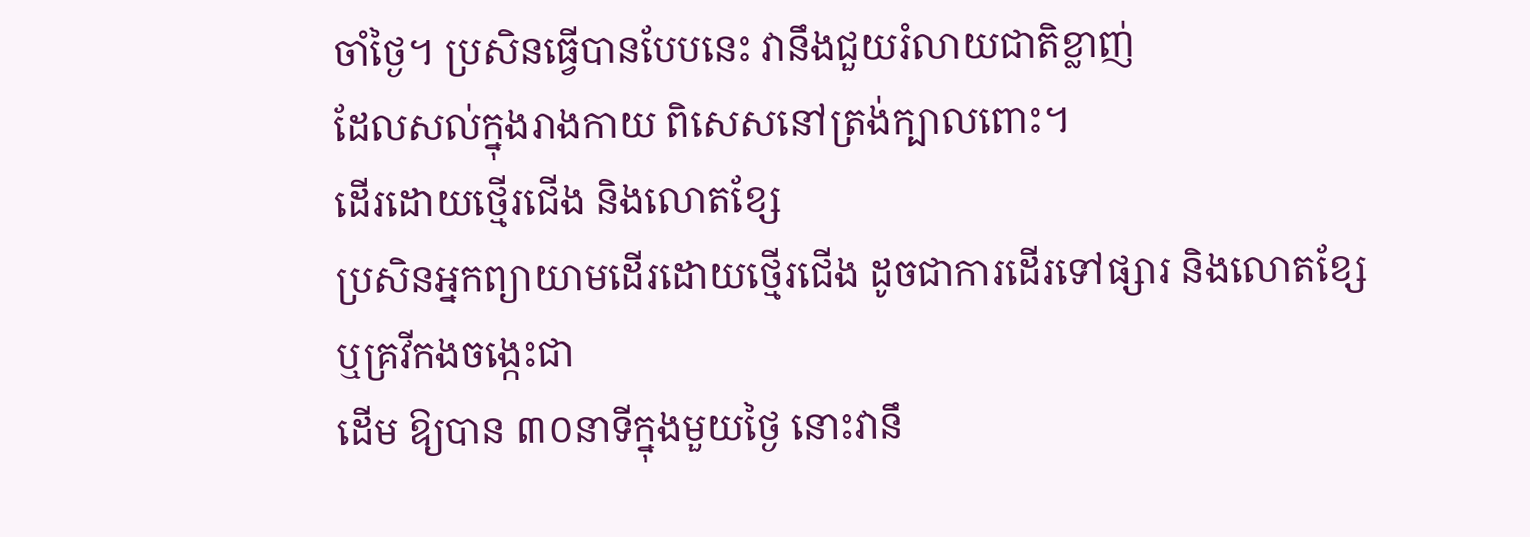ចាំថ្ងៃ។ ប្រសិនធ្វើបានបែបនេះ វានឹងជួយរំលាយជាតិខ្លាញ់
ដែលសល់ក្នុងរាងកាយ ពិសេសនៅត្រង់ក្បាលពោះ។
ដើរដោយថ្មើរជើង និងលោតខ្សែ
ប្រសិនអ្នកព្យាយាមដើរដោយថ្មើរជើង ដូចជាការដើរទៅផ្សារ និងលោតខ្សែ ឬគ្រវីកងចង្កេះជា
ដើម ឱ្យបាន ៣០នាទីក្នុងមួយថ្ងៃ នោះវានឹ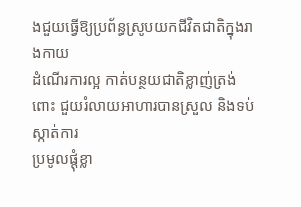ងជួយធ្វើឱ្យប្រព័ន្ធស្រូបយកជីវិតជាតិក្នុងរាងកាយ
ដំណើរការល្អ កាត់បន្ថយជាតិខ្លាញ់ត្រង់ពោះ ជួយរំលាយអាហារបានស្រួល និងទប់ស្កាត់ការ
ប្រមូលផ្ដុំខ្លា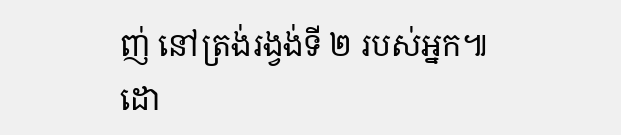ញ់ នៅត្រង់រង្វង់ទី ២ របស់អ្នក៕
ដោ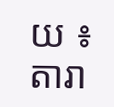យ ៖ តារា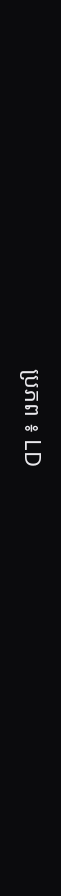ប្រភព ៖ LD